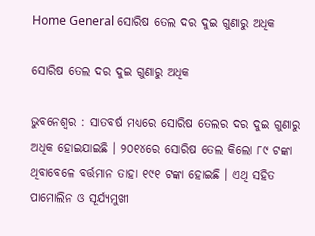Home General ସୋରିଷ ତେଲ ଦର ଦୁଇ ଗୁଣାରୁ ଅଧିକ

ସୋରିଷ ତେଲ ଦର ଦୁଇ ଗୁଣାରୁ ଅଧିକ

ଭୁବନେଶ୍ୱର : ସାତବର୍ଷ ମଧ୍ୟରେ ସୋରିଷ ତେଲର ଦର ଦୁଇ ଗୁଣାରୁ ଅଧିକ ହୋଇଯାଇଛି । ୨୦୧୪ରେ ସୋରିଷ ତେଲ କିଲୋ ୮୯ ଟଙ୍କା ଥିବାବେଳେ ବର୍ତ୍ତମାନ ତାହା ୧୯୧ ଟଙ୍କା ହୋଇଛି । ଏଥି ସହିତ ପାମୋଲିନ ଓ ସୂର୍ଯ୍ୟମୁଖୀ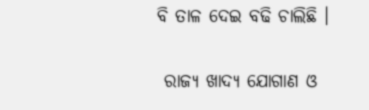ବି ତାଳ ଦେଇ ବଢି ଚାଲିଛି ।

 ରାଜ୍ୟ ଖାଦ୍ୟ ଯୋଗାଣ ଓ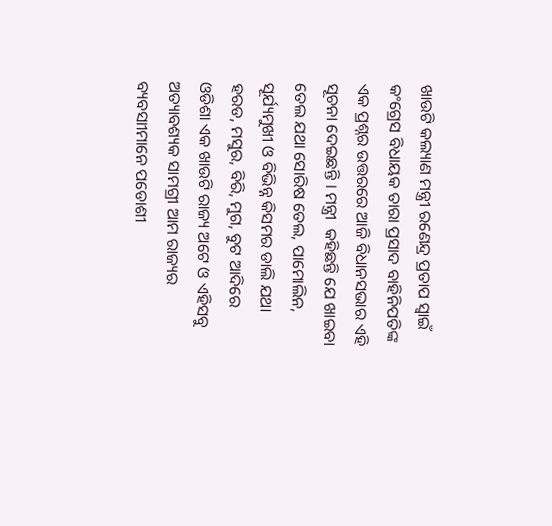ଖାଉଟି କଲ୍ୟାଣ ମନ୍ତ୍ରୀ ରଣେନ୍ଦ୍ର ପ୍ରତାପ ସ୍ୱାଇଁ କଂଗ୍ରେସ ବିଧାୟକ ତାରା ପ୍ରସାଦ ବାହିନିପତିଙ୍କ ଏକ ପ୍ରଶ୍ନର ଉତ୍ତରରେ ଆଜି ବିଧାନସଭାର ଏହି ସୂଚନା ଦେଇଛନ୍ତି । ମନ୍ତ୍ରୀ  କହିଛନ୍ତି ଯେ ଖାଇବା ତେଲ ଯଥା ସୋରିଷ ତେଲ, ପାମୋଲିନ, ସୂର୍ଯ୍ୟମୁଖୀ ଓ ବିଭିନ୍ନ କିସମର ଡାଲି ଯଥା ହରଡ, ମସୁର, ବିରି, ମୁଗ, ବୁଟ ଆଦିରେ ଓଡିଶା ଏକ ଖାଉଟି ରାଜ୍ୟ ଅଟେ ଓ ଏହିସବୁ ଅତ୍ୟାବଶ୍ୟକ ସାମଗ୍ରୀ ଆମ ରାଜ୍ୟର ବ୍ୟବସାୀମାନେ ପଡୋଶୀ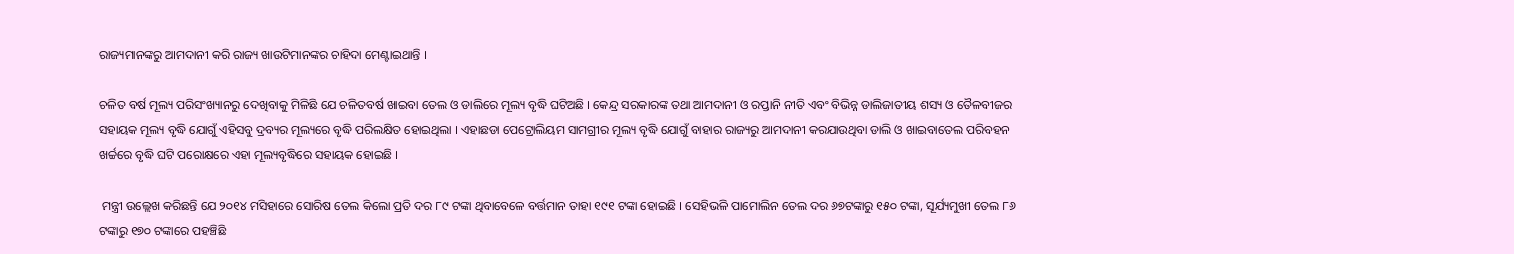ରାଜ୍ୟମାନଙ୍କରୁ ଆମଦାନୀ କରି ରାଜ୍ୟ ଖାଉଟିମାନଙ୍କର ଚାହିଦା ମେଣ୍ଟାଇଥାନ୍ତି ।

ଚଳିତ ବର୍ଷ ମୂଲ୍ୟ ପରିସଂଖ୍ୟାନରୁ ଦେଖିବାକୁ ମିଳିଛି ଯେ ଚଳିତବର୍ଷ ଖାଇବା ତେଲ ଓ ଡାଲିରେ ମୂଲ୍ୟ ବୃଦ୍ଧି ଘଟିଅଛି । କେନ୍ଦ୍ର ସରକାରଙ୍କ ତଥା ଆମଦାନୀ ଓ ରପ୍ତାନି ନୀତି ଏବଂ ବିଭିନ୍ନ ଡାଲିଜାତୀୟ ଶସ୍ୟ ଓ ତୈଳବୀଜର ସହାୟକ ମୂଲ୍ୟ ବୃଦ୍ଧି ଯୋଗୁଁ ଏହିସବୁ ଦ୍ରବ୍ୟର ମୂଲ୍ୟରେ ବୃଦ୍ଧି ପରିଲକ୍ଷିତ ହୋଇଥିଲା । ଏହାଛଡା ପେଟ୍ରୋଲିୟମ ସାମଗ୍ରୀର ମୂଲ୍ୟ ବୃଦ୍ଧି ଯୋଗୁଁ ବାହାର ରାଜ୍ୟରୁ ଆମଦାନୀ କରଯାଉଥିବା ଡାଲି ଓ ଖାଇବାତେଲ ପରିବହନ ଖର୍ଚ୍ଚରେ ବୃଦ୍ଧି ଘଟି ପରୋକ୍ଷରେ ଏହା ମୂଲ୍ୟବୃଦ୍ଧିରେ ସହାୟକ ହୋଇଛି ।

 ମନ୍ତ୍ରୀ ଉଲ୍ଲେଖ କରିଛନ୍ତି ଯେ ୨୦୧୪ ମସିହାରେ ସୋରିଷ ତେଲ କିଲୋ ପ୍ରତି ଦର ୮୯ ଟଙ୍କା ଥିବାବେଳେ ବର୍ତ୍ତମାନ ତାହା ୧୯୧ ଟଙ୍କା ହୋଇଛି । ସେହିଭଳି ପାମୋଲିନ ତେଲ ଦର ୬୭ଟଙ୍କାରୁ ୧୫୦ ଟଙ୍କା, ସୂର୍ଯ୍ୟମୁଖୀ ତେଲ ୮୬ ଟଙ୍କାରୁ ୧୭୦ ଟଙ୍କାରେ ପହଞ୍ଚିଛି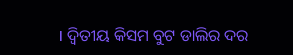। ଦ୍ୱିତୀୟ କିସମ ବୁଟ ଡାଲିର ଦର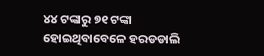୪୪ ଟଙ୍କାରୁ ୭୧ ଟଙ୍କା ହୋଇଥିବାବେଳେ ହରଡଡାଲି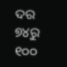ଦର ୭୪ରୁ ୧୦୦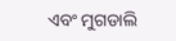ଏବଂ ମୁଗଡାଲି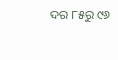ଦର ୮୫ରୁ ୯୬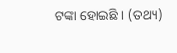ଟଙ୍କା ହୋଇଛି । (ତଥ୍ୟ)